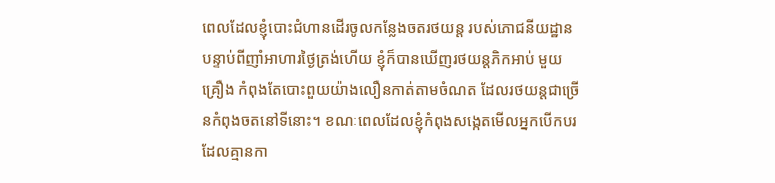ពេលដែលខ្ញុំបោះជំហានដើរចូលកន្លែងចតរថយន្ត របស់ភោជនីយដ្ឋាន បន្ទាប់ពីញាំអាហារថ្ងៃត្រង់ហើយ ខ្ញុំក៏បានឃើញរថយន្តភិកអាប់ មួយគ្រឿង កំពុងតែបោះពួយយ៉ាងលឿនកាត់តាមចំណត ដែលរថយន្តជាច្រើនកំពុងចតនៅទីនោះ។ ខណៈពេលដែលខ្ញុំកំពុងសង្កេតមើលអ្នកបើកបរដែលគ្មានកា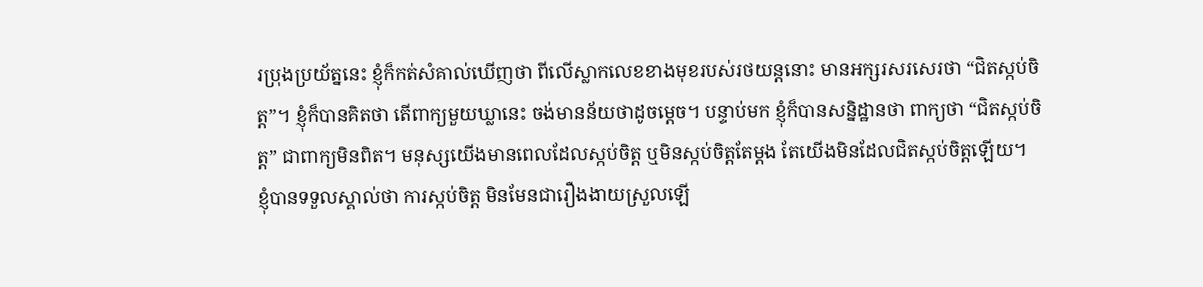រប្រុងប្រយ័ត្ននេះ ខ្ញុំក៏កត់សំគាល់ឃើញថា ពីលើស្លាកលេខខាងមុខរបស់រថយន្តនោះ មានអក្សរសរសេរថា “ជិតស្កប់ចិត្ត”។ ខ្ញុំក៏បានគិតថា តើពាក្យមួយឃ្លានេះ ចង់មានន័យថាដូចម្តេច។ បន្ទាប់មក ខ្ញុំក៏បានសន្និដ្ឋានថា ពាក្យថា “ជិតស្កប់ចិត្ត” ជាពាក្យមិនពិត។ មនុស្សយើងមានពេលដែលស្កប់ចិត្ត ឬមិនស្កប់ចិត្តតែម្ដង តែយើងមិនដែលជិតស្កប់ចិត្តឡើយ។
ខ្ញុំបានទទួលស្គាល់ថា ការស្កប់ចិត្ត មិនមែនជារឿងងាយស្រួលឡើ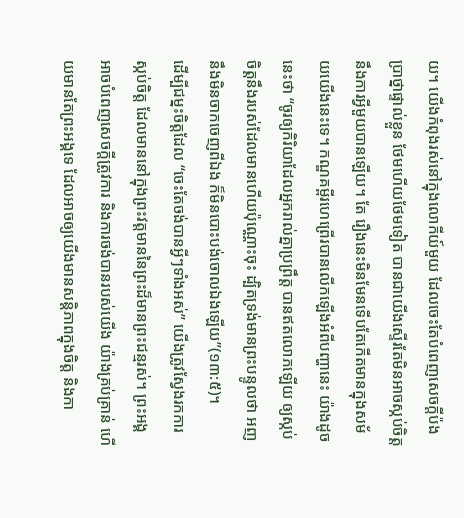យ។ យើងកំពុងរស់នៅក្នុងលោកីយ៍មួយ ដែលចេះតែបំពេញសេចក្តីប៉ងប្រាថ្នាផ្ទាល់ខ្លួន ថែមហើយថែមទៀត បានជាយើងស្ទើរតែមិនអាចស្កប់ចិត្ត នឹងការអ្វីមួយបានឡើយ។ តែ រឿងនេះមិនមែនទើបតែកើតមានក្នុងសម័យយើងនេះទេ។ កណ្ឌគម្ពីរហេព្រើរបានលើកឡើងអំពីបញ្ហានេះ យ៉ាងដូចនេះថា “ចូរឲ្យកិរិយាដែលអ្នករាល់គ្នាប្រព្រឹត្ត បានឥតលោភឡើយ ឲ្យស្កប់ចិត្តនឹងរបស់ដែលមានហើយប៉ុណ្ណោះចុះ ដ្បិតទ្រង់មានព្រះបន្ទូលថា អញនឹងមិនចាកចេញពីឯង ក៏មិនបោះបង់ចោលឯងឡើយ”(១៣:៥)។
ដើម្បីជម្នះចិត្តដែល “ចេះតែចង់បានអ្វីៗទាំងអស់” យើងត្រូវស្វែងរកការស្កប់ចិត្ត ដែលមាននៅក្នុងព្រះវត្តមាននៃព្រះដ៏មានព្រះជន្មរស់។ ព្រះអង្គអាចបំពេញសេចក្តីត្រូវការ និងការចង់បានរបស់យើង យ៉ាងគ្រប់គ្រាន់ ហើយមានតែព្រះអង្គទេ ដែលអាចឲ្យយើងមានសន្តិភាពក្នុងចិត្ត និងកា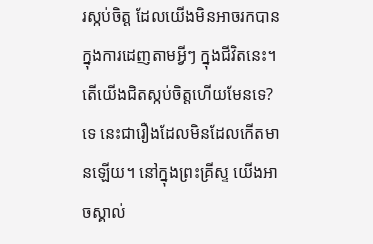រស្កប់ចិត្ត ដែលយើងមិនអាចរកបាន ក្នុងការដេញតាមអ្វីៗ ក្នុងជីវិតនេះ។
តើយើងជិតស្កប់ចិត្តហើយមែនទេ? ទេ នេះជារឿងដែលមិនដែលកើតមានឡើយ។ នៅក្នុងព្រះគ្រីស្ទ យើងអាចស្គាល់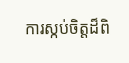ការស្កប់ចិត្តដ៏ពិ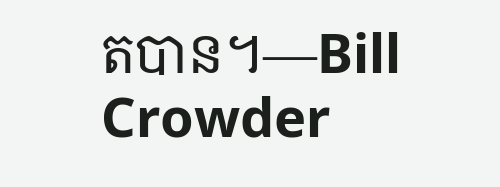តបាន។—Bill Crowder